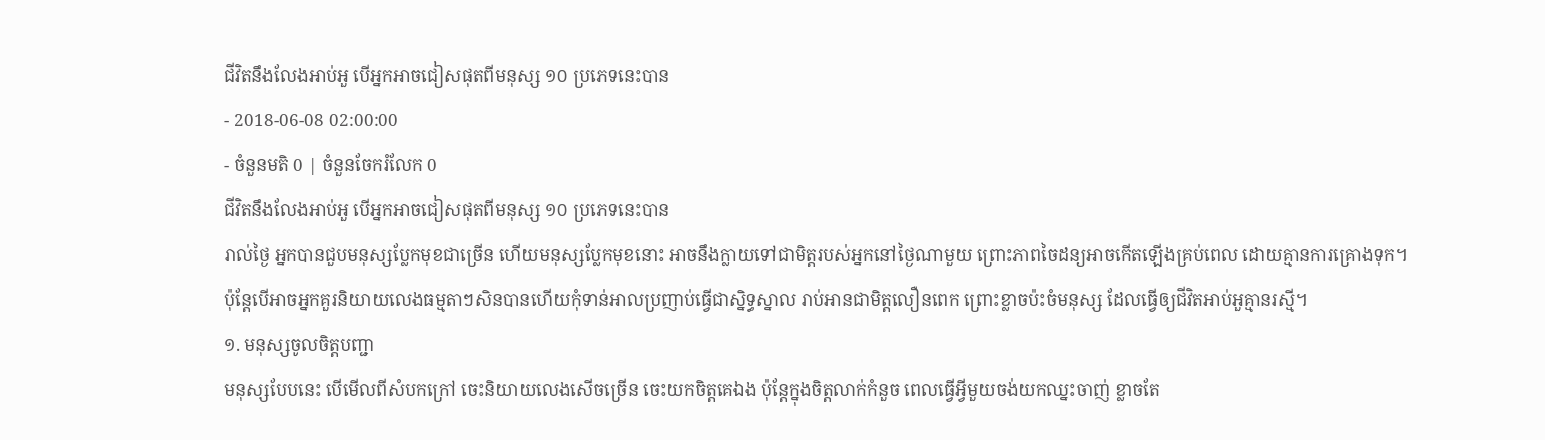ជីវិតនឹងលែងអាប់អួ បើអ្នកអាចជៀសផុតពីមនុស្ស ១០ ប្រភេទនេះបាន
- 2018-06-08 02:00:00
- ចំនួនមតិ 0 | ចំនួនចែករំលែក 0
ជីវិតនឹងលែងអាប់អួ បើអ្នកអាចជៀសផុតពីមនុស្ស ១០ ប្រភេទនេះបាន
រាល់ថ្ងៃ អ្នកបានជួបមនុស្សប្លែកមុខជាច្រើន ហើយមនុស្សប្លែកមុខនោះ អាចនឹងក្លាយទៅជាមិត្តរបស់អ្នកនៅថ្ងៃណាមួយ ព្រោះភាពចៃដន្យអាចកើតឡើងគ្រប់ពេល ដោយគ្មានការគ្រោងទុក។ ប៉ុន្តែបើអាចអ្នកគួរនិយាយលេងធម្មតាៗសិនបានហើយកុំទាន់អាលប្រញាប់ធ្វើជាស្និទ្ធស្នាល រាប់អានជាមិត្តលឿនពេក ព្រោះខ្លាចប៉ះចំមនុស្ស ដែលធ្វើឲ្យជីវិតអាប់អួគ្មានរស្មី។
១. មនុស្សចូលចិត្តបញ្ជា
មនុស្សបែបនេះ បើមើលពីសំបកក្រៅ ចេះនិយាយលេងសើចច្រើន ចេះយកចិត្តគេឯង ប៉ុន្តែក្នុងចិត្តលាក់កំនួច ពេលធ្វើអ្វីមួយចង់យកឈ្នះចាញ់ ខ្លាចតែ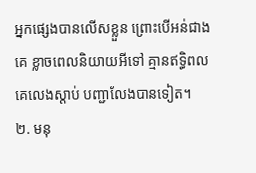អ្នកផ្សេងបានលើសខ្លួន ព្រោះបើអន់ជាងគេ ខ្លាចពេលនិយាយអីទៅ គ្មានឥទ្ធិពល គេលេងស្តាប់ បញ្ជាលែងបានទៀត។
២. មនុ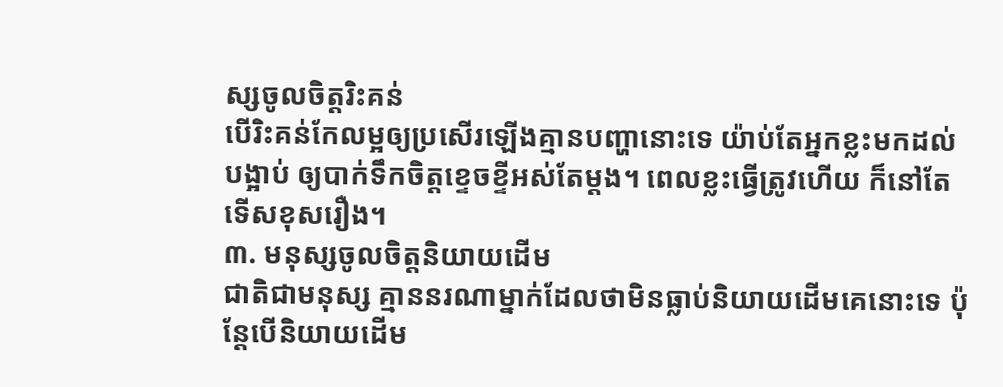ស្សចូលចិត្តរិះគន់
បើរិះគន់កែលម្អឲ្យប្រសើរឡើងគ្មានបញ្ហានោះទេ យ៉ាប់តែអ្នកខ្លះមកដល់បង្អាប់ ឲ្យបាក់ទឹកចិត្តខ្ទេចខ្ទីអស់តែម្តង។ ពេលខ្លះធ្វើត្រូវហើយ ក៏នៅតែទើសខុសរឿង។
៣. មនុស្សចូលចិត្តនិយាយដើម
ជាតិជាមនុស្ស គ្មាននរណាម្នាក់ដែលថាមិនធ្លាប់និយាយដើមគេនោះទេ ប៉ុន្តែបើនិយាយដើម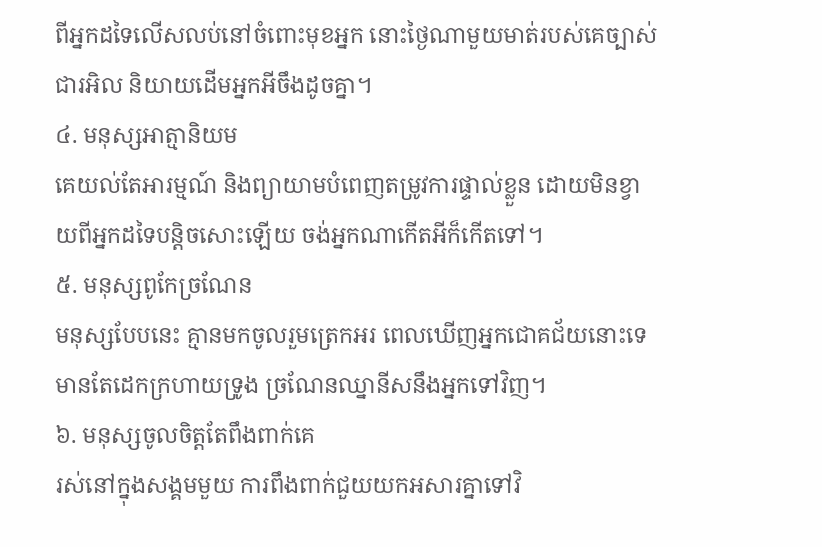ពីអ្នកដទៃលើសលប់នៅចំពោះមុខអ្នក នោះថ្ងៃណាមួយមាត់របស់គេច្បាស់ជារអិល និយាយដើមអ្នកអីចឹងដូចគ្នា។
៤. មនុស្សអាត្មានិយម
គេយល់តែអារម្មណ៍ និងព្យាយាមបំពេញតម្រូវការផ្ទាល់ខ្លួន ដោយមិនខ្វាយពីអ្នកដទៃបន្តិចសោះឡើយ ចង់អ្នកណាកើតអីក៏កើតទៅ។
៥. មនុស្សពូកែច្រណែន
មនុស្សបែបនេះ គ្មានមកចូលរួមត្រេកអរ ពេលឃើញអ្នកជោគជ័យនោះទេ មានតែដេកក្រហាយទ្រូង ច្រណែនឈ្នានីសនឹងអ្នកទៅវិញ។
៦. មនុស្សចូលចិត្តតែពឹងពាក់គេ
រស់នៅក្នុងសង្គមមួយ ការពឹងពាក់ជួយយកអសារគ្នាទៅវិ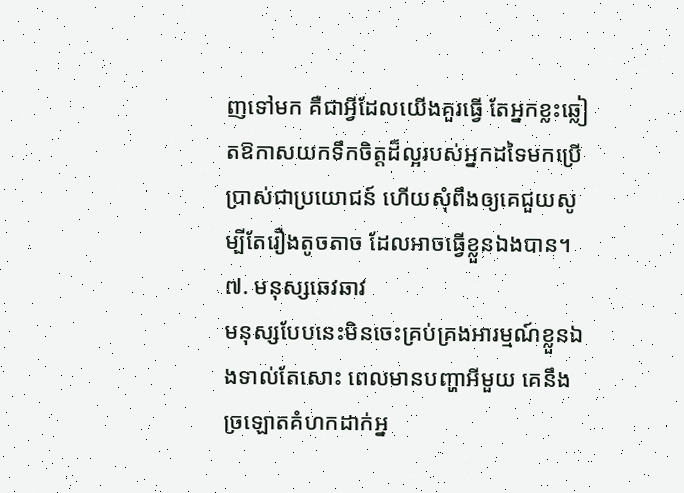ញទៅមក គឺជាអ្វីដែលយើងគួរធ្វើ តែអ្នកខ្លះឆ្លៀតឱកាសយកទឹកចិត្តដ៏ល្អរបស់អ្នកដទៃមកប្រើប្រាស់ជាប្រយោជន៍ ហើយសុំពឹងឲ្យគេជួយសូម្បីតែរឿងតូចតាច ដែលអាចធ្វើខ្លួនឯងបាន។
៧. មនុស្សឆេវឆាវ
មនុស្សបែបនេះមិនចេះគ្រប់គ្រងអារម្មណ៍ខ្លួនឯងទាល់តែសោះ ពេលមានបញ្ហាអីមួយ គេនឹងច្រឡោតគំហកដាក់អ្ន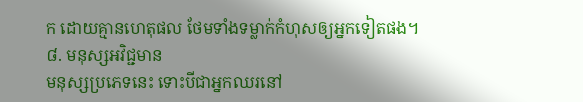ក ដោយគ្មានហេតុផល ថែមទាំងទម្លាក់កំហុសឲ្យអ្នកទៀតផង។
៨. មនុស្សអវិជ្ជមាន
មនុស្សប្រភេទនេះ ទោះបីជាអ្នកឈរនៅ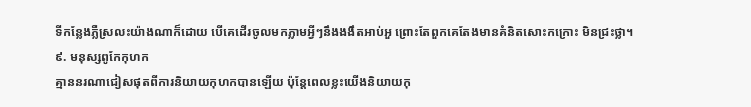ទីកន្លែងភ្លឺស្រលះយ៉ាងណាក៏ដោយ បើគេដើរចូលមកភ្លាមអ្វីៗនឹងងងឹតអាប់អួ ព្រោះតែពួកគេតែងមានគំនិតសោះកក្រោះ មិនជ្រះថ្លា។
៩. មនុស្សពូកែកុហក
គ្មាននរណាជៀសផុតពីការនិយាយកុហកបានឡើយ ប៉ុន្តែពេលខ្លះយើងនិយាយកុ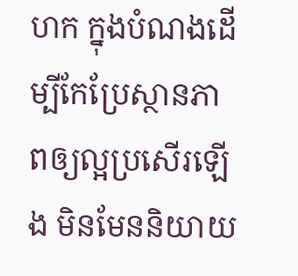ហក ក្នុងបំណងដើម្បីកែប្រែស្ថានភាពឲ្យល្អប្រសើរឡើង មិនមែននិយាយ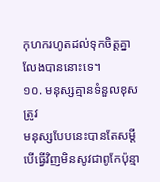កុហករហូតដល់ទុកចិត្តគ្នាលែងបាននោះទេ។
១០. មនុស្សគ្មានទំនួលខុសត្រូវ
មនុស្សបែបនេះបានតែសម្តី បើធ្វើវិញមិនសូវជាពូកែប៉ុន្មា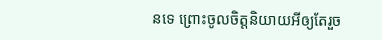នទេ ព្រោះចូលចិត្តនិយាយអីឲ្យតែរួច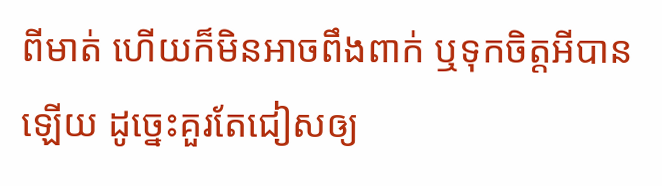ពីមាត់ ហើយក៏មិនអាចពឹងពាក់ ឬទុកចិត្តអីបានឡើយ ដូច្នេះគួរតែជៀសឲ្យ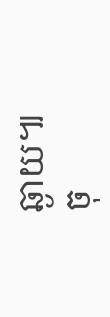ឆ្ងាយ៕
ចុ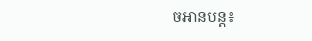ចអានបន្ត៖